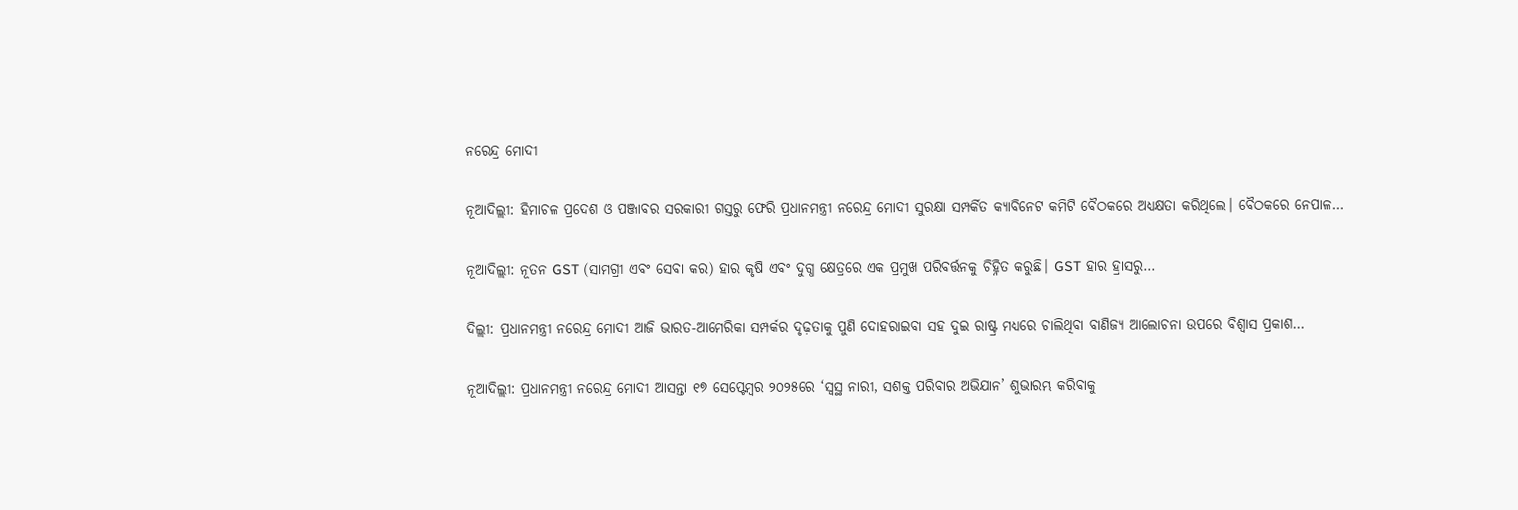ନରେନ୍ଦ୍ର ମୋଦୀ

ନୂଆଦିଲ୍ଲୀ: ହିମାଚଳ ପ୍ରଦେଶ ଓ ପଞ୍ଜାବର ସରକାରୀ ଗସ୍ତରୁ ଫେରି ପ୍ରଧାନମନ୍ତ୍ରୀ ନରେନ୍ଦ୍ର ମୋଦୀ ସୁରକ୍ଷା ସମ୍ପର୍କିତ କ୍ୟାବିନେଟ କମିଟି ବୈଠକରେ ଅଧ୍ୟକ୍ଷତା କରିଥିଲେ। ବୈଠକରେ ନେପାଳ…

ନୂଆଦିଲ୍ଲୀ: ନୂତନ GST (ସାମଗ୍ରୀ ଏବଂ ସେବା କର) ହାର କୃଷି ଏବଂ ଦୁଗ୍ଧ କ୍ଷେତ୍ରରେ ଏକ ପ୍ରମୁଖ ପରିବର୍ତ୍ତନକୁ ଚିହ୍ନିତ କରୁଛି। GST ହାର ହ୍ରାସରୁ…

ଦିଲ୍ଲୀ: ପ୍ରଧାନମନ୍ତ୍ରୀ ନରେନ୍ଦ୍ର ମୋଦୀ ଆଜି ଭାରତ-ଆମେରିକା ସମ୍ପର୍କର ଦୃଢ଼ତାକୁ ପୁଣି ଦୋହରାଇବା ସହ ଦୁଇ ରାଷ୍ଟ୍ର ମଧ୍ୟରେ ଚାଲିଥିବା ବାଣିଜ୍ୟ ଆଲୋଚନା ଉପରେ ବିଶ୍ୱାସ ପ୍ରକାଶ…

ନୂଆଦିଲ୍ଲୀ: ପ୍ରଧାନମନ୍ତ୍ରୀ ନରେନ୍ଦ୍ର ମୋଦୀ ଆସନ୍ତା ୧୭ ସେପ୍ଟେମ୍ବର ୨୦୨୫ରେ ‘ସ୍ୱସ୍ଥ ନାରୀ, ସଶକ୍ତ ପରିବାର ଅଭିଯାନ’ ଶୁଭାରମ୍ଭ କରିବାକୁ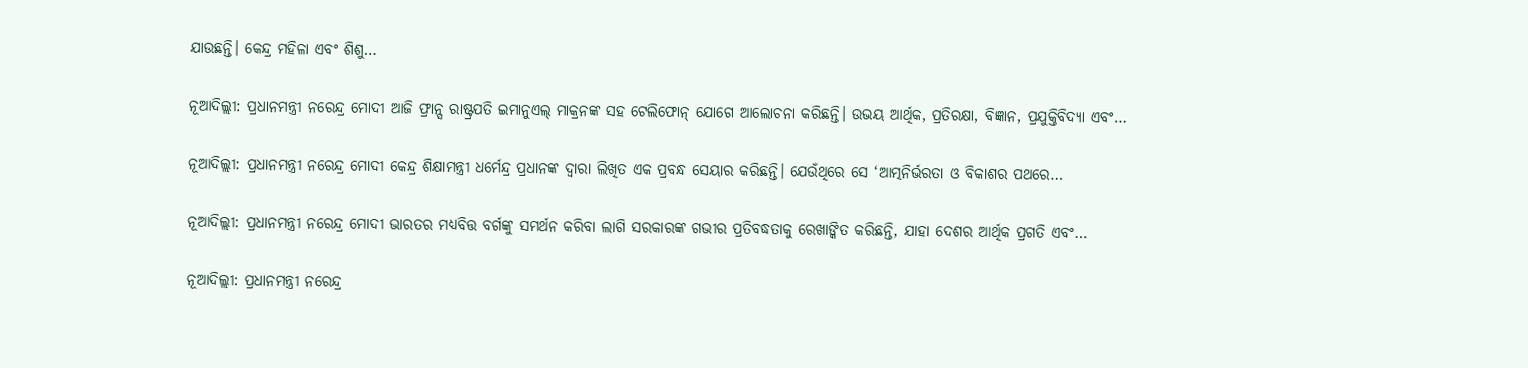ଯାଉଛନ୍ତି। କେନ୍ଦ୍ର ମହିଳା ଏବଂ ଶିଶୁ…

ନୂଆଦିଲ୍ଲୀ: ପ୍ରଧାନମନ୍ତ୍ରୀ ନରେନ୍ଦ୍ର ମୋଦୀ ଆଜି ଫ୍ରାନ୍ସ ରାଷ୍ଟ୍ରପତି ଇମାନୁଏଲ୍ ମାକ୍ରନଙ୍କ ସହ ଟେଲିଫୋନ୍ ଯୋଗେ ଆଲୋଚନା କରିଛନ୍ତି। ଉଭୟ ଆର୍ଥିକ, ପ୍ରତିରକ୍ଷା, ବିଜ୍ଞାନ, ପ୍ରଯୁକ୍ତିବିଦ୍ୟା ଏବଂ…

ନୂଆଦିଲ୍ଲୀ: ପ୍ରଧାନମନ୍ତ୍ରୀ ନରେନ୍ଦ୍ର ମୋଦୀ କେନ୍ଦ୍ର ଶିକ୍ଷାମନ୍ତ୍ରୀ ଧର୍ମେନ୍ଦ୍ର ପ୍ରଧାନଙ୍କ ଦ୍ୱାରା ଲିଖିତ ଏକ ପ୍ରବନ୍ଧ ସେୟାର କରିଛନ୍ତି। ଯେଉଁଥିରେ ସେ ‘ଆତ୍ମନିର୍ଭରତା ଓ ବିକାଶର ପଥରେ…

ନୂଆଦିଲ୍ଲୀ: ପ୍ରଧାନମନ୍ତ୍ରୀ ନରେନ୍ଦ୍ର ମୋଦୀ ଭାରତର ମଧ୍ୟବିତ୍ତ ବର୍ଗଙ୍କୁ ସମର୍ଥନ କରିବା ଲାଗି ସରକାରଙ୍କ ଗଭୀର ପ୍ରତିବଦ୍ଧତାକୁ ରେଖାଙ୍କିତ କରିଛନ୍ତି, ଯାହା ଦେଶର ଆର୍ଥିକ ପ୍ରଗତି ଏବଂ…

ନୂଆଦିଲ୍ଲୀ: ପ୍ରଧାନମନ୍ତ୍ରୀ ନରେନ୍ଦ୍ର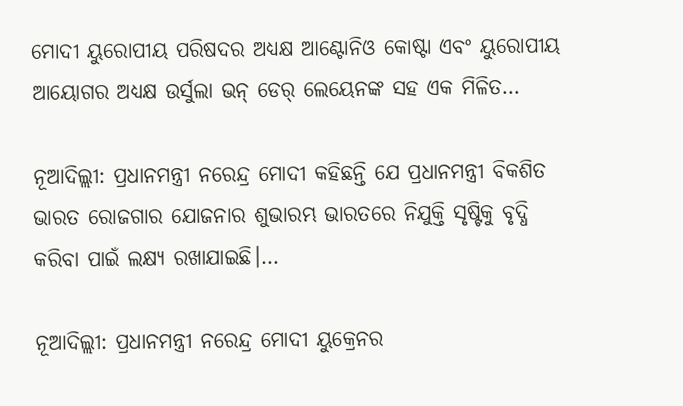ମୋଦୀ ୟୁରୋପୀୟ ପରିଷଦର ଅଧ୍ୟକ୍ଷ ଆଣ୍ଟୋନିଓ କୋଷ୍ଟା ଏବଂ ୟୁରୋପୀୟ ଆୟୋଗର ଅଧ୍ୟକ୍ଷ ଉର୍ସୁଲା ଭନ୍ ଡେର୍ ଲେୟେନଙ୍କ ସହ ଏକ ମିଳିତ…

ନୂଆଦିଲ୍ଲୀ: ପ୍ରଧାନମନ୍ତ୍ରୀ ନରେନ୍ଦ୍ର ମୋଦୀ କହିଛନ୍ତି ଯେ ପ୍ରଧାନମନ୍ତ୍ରୀ ବିକଶିତ ଭାରତ ରୋଜଗାର ଯୋଜନାର ଶୁଭାରମ୍ଭ ଭାରତରେ ନିଯୁକ୍ତି ସୃଷ୍ଟିକୁ ବୃଦ୍ଧି କରିବା ପାଇଁ ଲକ୍ଷ୍ୟ ରଖାଯାଇଛି।…

ନୂଆଦିଲ୍ଲୀ: ପ୍ରଧାନମନ୍ତ୍ରୀ ନରେନ୍ଦ୍ର ମୋଦୀ ୟୁକ୍ରେନର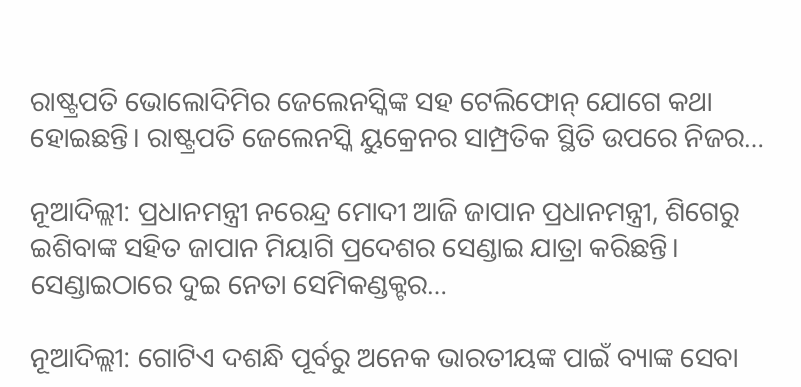ରାଷ୍ଟ୍ରପତି ଭୋଲୋଦିମିର ଜେଲେନସ୍କିଙ୍କ ସହ ଟେଲିଫୋନ୍ ଯୋଗେ କଥା ହୋଇଛନ୍ତି। ରାଷ୍ଟ୍ରପତି ଜେଲେନସ୍କି ୟୁକ୍ରେନର ସାମ୍ପ୍ରତିକ ସ୍ଥିତି ଉପରେ ନିଜର…

ନୂଆଦିଲ୍ଲୀ: ପ୍ରଧାନମନ୍ତ୍ରୀ ନରେନ୍ଦ୍ର ମୋଦୀ ଆଜି ଜାପାନ ପ୍ରଧାନମନ୍ତ୍ରୀ, ଶିଗେରୁ ଇଶିବାଙ୍କ ସହିତ ଜାପାନ ମିୟାଗି ପ୍ରଦେଶର ସେଣ୍ଡାଇ ଯାତ୍ରା କରିଛନ୍ତି। ସେଣ୍ଡାଇଠାରେ ଦୁଇ ନେତା ସେମିକଣ୍ଡକ୍ଟର…

ନୂଆଦିଲ୍ଲୀ: ଗୋଟିଏ ଦଶନ୍ଧି ପୂର୍ବରୁ ଅନେକ ଭାରତୀୟଙ୍କ ପାଇଁ ବ୍ୟାଙ୍କ ସେବା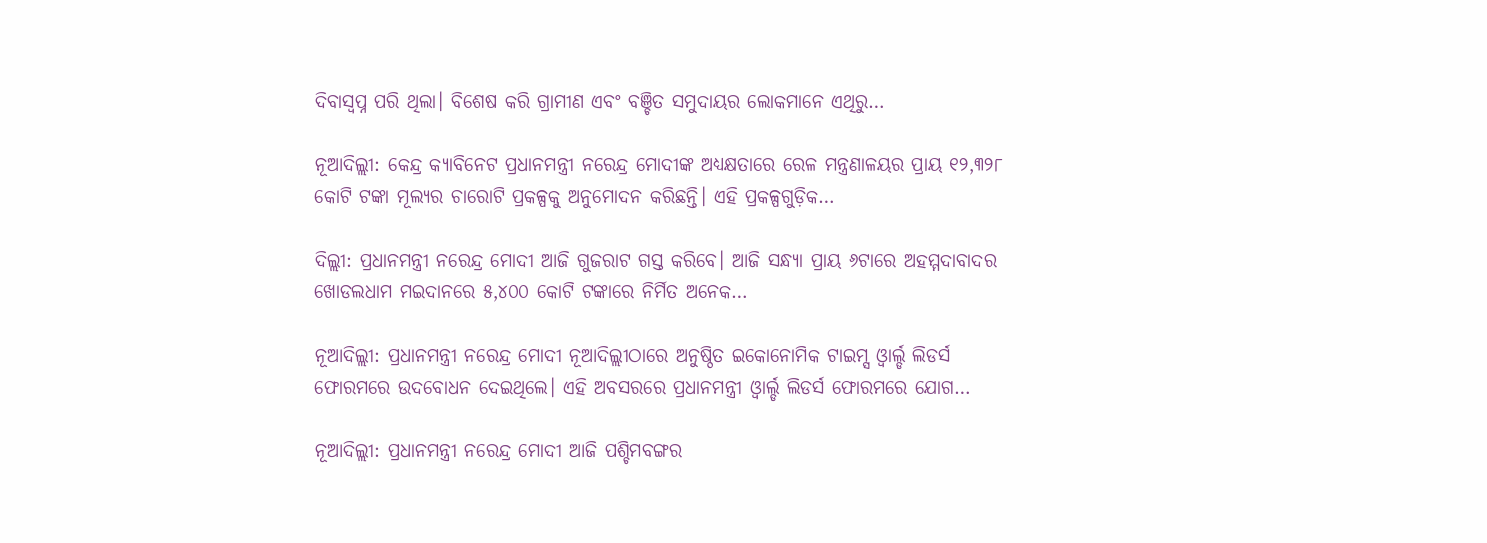ଦିବାସ୍ୱପ୍ନ ପରି ଥିଲା। ବିଶେଷ କରି ଗ୍ରାମୀଣ ଏବଂ ବଞ୍ଚିତ ସମୁଦାୟର ଲୋକମାନେ ଏଥିରୁ…

ନୂଆଦିଲ୍ଲୀ: କେନ୍ଦ୍ର କ୍ୟାବିନେଟ ପ୍ରଧାନମନ୍ତ୍ରୀ ନରେନ୍ଦ୍ର ମୋଦୀଙ୍କ ଅଧ୍ୟକ୍ଷତାରେ ରେଳ ମନ୍ତ୍ରଣାଳୟର ପ୍ରାୟ ୧୨,୩୨୮ କୋଟି ଟଙ୍କା ମୂଲ୍ୟର ଚାରୋଟି ପ୍ରକଳ୍ପକୁ ଅନୁମୋଦନ କରିଛନ୍ତି। ଏହି ପ୍ରକଳ୍ପଗୁଡ଼ିକ…

ଦିଲ୍ଲୀ: ପ୍ରଧାନମନ୍ତ୍ରୀ ନରେନ୍ଦ୍ର ମୋଦୀ ଆଜି ଗୁଜରାଟ ଗସ୍ତ କରିବେ। ଆଜି ସନ୍ଧ୍ୟା ପ୍ରାୟ ୬ଟାରେ ଅହମ୍ମଦାବାଦର ଖୋଡଲଧାମ ମଇଦାନରେ ୫,୪୦୦ କୋଟି ଟଙ୍କାରେ ନିର୍ମିତ ଅନେକ…

ନୂଆଦିଲ୍ଲୀ: ପ୍ରଧାନମନ୍ତ୍ରୀ ନରେନ୍ଦ୍ର ମୋଦୀ ନୂଆଦିଲ୍ଲୀଠାରେ ଅନୁଷ୍ଠିତ ଇକୋନୋମିକ ଟାଇମ୍ସ ଓ୍ବାର୍ଲ୍ଡ ଲିଡର୍ସ ଫୋରମରେ ଉଦବୋଧନ ଦେଇଥିଲେ। ଏହି ଅବସରରେ ପ୍ରଧାନମନ୍ତ୍ରୀ ଓ୍ବାର୍ଲ୍ଡ ଲିଡର୍ସ ଫୋରମରେ ଯୋଗ…

ନୂଆଦିଲ୍ଲୀ: ପ୍ରଧାନମନ୍ତ୍ରୀ ନରେନ୍ଦ୍ର ମୋଦୀ ଆଜି ପଶ୍ଚିମବଙ୍ଗର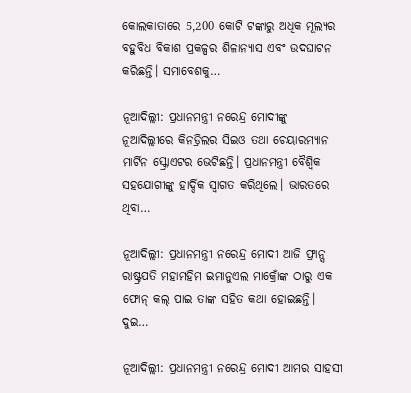କୋଲକାତାରେ 5,200 କୋଟି ଟଙ୍କାରୁ ଅଧିକ ମୂଲ୍ୟର ବହୁବିଧ ବିକାଶ ପ୍ରକଳ୍ପର ଶିଳାନ୍ୟାସ ଏବଂ ଉଦଘାଟନ କରିଛନ୍ତି। ସମାବେଶକୁ…

ନୂଆଦିଲ୍ଲୀ: ପ୍ରଧାନମନ୍ତ୍ରୀ ନରେନ୍ଦ୍ର ମୋଦୀଙ୍କୁ ନୂଆଦିଲ୍ଲୀରେ କିନଡ୍ରିଲର ସିଇଓ ତଥା ଚେୟାରମ୍ୟାନ ମାର୍ଟିନ ସ୍କ୍ରୋଏଟର ଭେଟିଛନ୍ତି। ପ୍ରଧାନମନ୍ତ୍ରୀ ବୈଶ୍ୱିକ ସହଯୋଗୀଙ୍କୁ ହାର୍ଦ୍ଦିକ ସ୍ୱାଗତ କରିଥିଲେ। ଭାରତରେ ଥିବା…

ନୂଆଦିଲ୍ଲୀ: ପ୍ରଧାନମନ୍ତ୍ରୀ ନରେନ୍ଦ୍ର ମୋଦୀ ଆଜି ଫ୍ରାନ୍ସ ରାଷ୍ଟ୍ରପତି ମହାମହିମ ଇମାନୁଏଲ ମାକ୍ରୋଁଙ୍କ ଠାରୁ ଏକ ଫୋନ୍ କଲ୍ ପାଇ ତାଙ୍କ ସହିତ କଥା ହୋଇଛନ୍ତି। ଦୁଇ…

ନୂଆଦିଲ୍ଲୀ: ପ୍ରଧାନମନ୍ତ୍ରୀ ନରେନ୍ଦ୍ର ମୋଦୀ ଆମର ସାହସୀ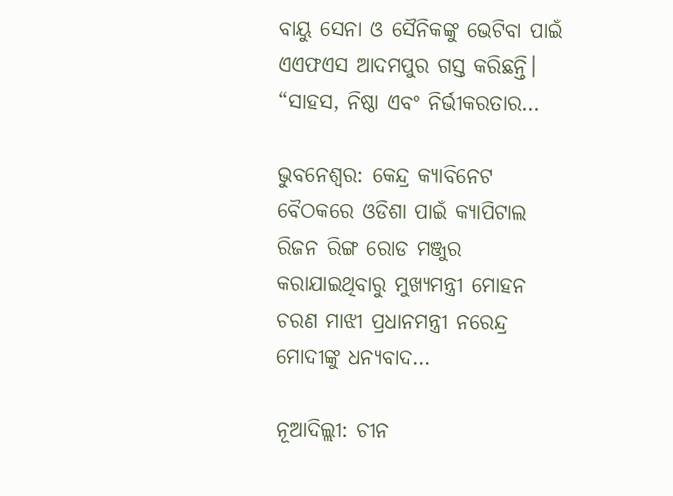ବାୟୁ ସେନା ଓ ସୈନିକଙ୍କୁ ଭେଟିବା ପାଇଁ ଏଏଫଏସ ଆଦମପୁର ଗସ୍ତ କରିଛନ୍ତି। “ସାହସ, ନିଷ୍ଠା ଏବଂ ନିର୍ଭୀକରତାର…

ଭୁବନେଶ୍ଵର: କେନ୍ଦ୍ର କ୍ୟାବିନେଟ ବୈଠକରେ ଓଡିଶା ପାଇଁ କ୍ୟାପିଟାଲ ରିଜନ ରିଙ୍ଗ ରୋଡ ମଞ୍ଜୁର କରାଯାଇଥିବାରୁ ମୁଖ୍ୟମନ୍ତ୍ରୀ ମୋହନ ଚରଣ ମାଝୀ ପ୍ରଧାନମନ୍ତ୍ରୀ ନରେନ୍ଦ୍ର ମୋଦୀଙ୍କୁ ଧନ୍ୟବାଦ…

ନୂଆଦିଲ୍ଲୀ: ଚୀନ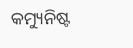କମ୍ୟୁନିଷ୍ଟ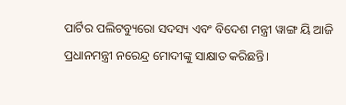ପାର୍ଟିର ପଲିଟବ୍ୟୁରୋ ସଦସ୍ୟ ଏବଂ ବିଦେଶ ମନ୍ତ୍ରୀ ୱାଙ୍ଗ ୟି ଆଜି ପ୍ରଧାନମନ୍ତ୍ରୀ ନରେନ୍ଦ୍ର ମୋଦୀଙ୍କୁ ସାକ୍ଷାତ କରିଛନ୍ତି।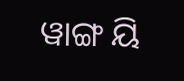ୱାଙ୍ଗ ୟି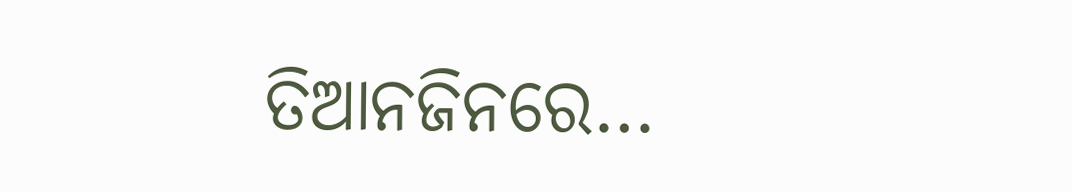ତିଆନଜିନରେ…